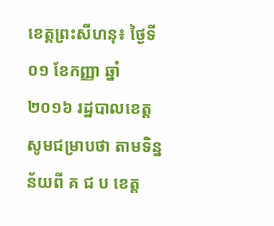ខេត្តព្រះសីហនុ៖ ថ្ងៃទី០១ ខែកញ្ញា ឆ្នាំ២០១៦ រដ្ឋបាលខេត្ត សូមជម្រាបថា តាមទិន្នន័យពី គ ជ ប ខេត្ត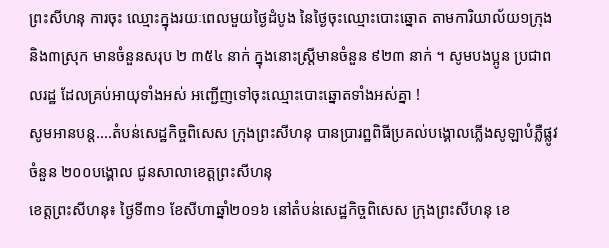ព្រះសីហនុ ការចុះ ឈ្មោះក្នុងរយៈពេលមួយថ្ងៃដំបូង នៃថ្ងៃចុះឈ្មោះបោះឆ្នោត តាមការិយាល័យ១ក្រុង និង៣ស្រុក មានចំនួនសរុប ២ ៣៥៤ នាក់ ក្នុងនោះស្រ្តីមានចំនួន ៩២៣ នាក់ ។ សូមបងប្អូន ប្រជាពលរដ្ឋ ដែលគ្រប់អាយុទាំងអស់ អញ្ជើញទៅចុះឈ្មោះបោះឆ្នោតទាំងអស់គ្នា !
សូមអានបន្ត....តំបន់សេដ្ឋកិច្ចពិសេស ក្រុងព្រះសីហនុ បានប្រារព្ឋពិធីប្រគល់បង្គោលភ្លើងសូឡាបំភ្លឺផ្លូវ ចំនួន ២០០បង្គោល ជូនសាលាខេត្តព្រះសីហនុ
ខេត្តព្រះសីហនុ៖ ថ្ងៃទី៣១ ខែសីហាឆ្នាំ២០១៦ នៅតំបន់សេដ្ឋកិច្ចពិសេស ក្រុងព្រះសីហនុ ខេ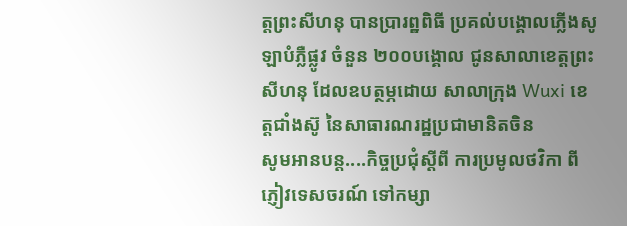ត្តព្រះសីហនុ បានប្រារព្ឋពិធី ប្រគល់បង្គោលភ្លើងសូឡាបំភ្លឺផ្លូវ ចំនួន ២០០បង្គោល ជូនសាលាខេត្តព្រះសីហនុ ដែលឧបត្ថម្ភដោយ សាលាក្រុង Wuxi ខេត្តជាំងស៊ូ នៃសាធារណរដ្ឋប្រជាមានិតចិន
សូមអានបន្ត....កិច្ចប្រជុំស្តីពី ការប្រមូលថវិកា ពីភ្ញៀវទេសចរណ៍ ទៅកម្សា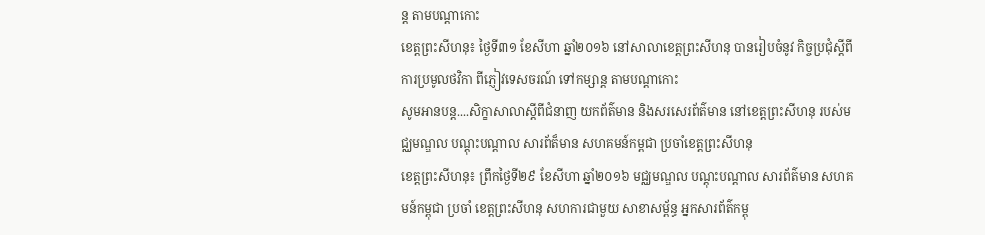ន្ត តាមបណ្ដាកោះ
ខេត្តព្រះសីហនុ៖ ថ្ងៃទី៣១ ខែសីហា ឆ្នាំ២០១៦ នៅសាលាខេត្តព្រះសីហនុ បានរៀបចំនូវ កិច្ចប្រជុំស្តីពី ការប្រមូលថវិកា ពីភ្ញៀវទេសចរណ៍ ទៅកម្សាន្ត តាមបណ្ដាកោះ
សូមអានបន្ត....សិក្ខាសាលាស្ដីពីជំនាញ យកព័ត៌មាន និងសរសេរព័ត៌មាន នៅខេត្តព្រះសីហនុ របស់មជ្ឈមណ្ឌល បណ្ដុះបណ្ដាល សារព័ត៏មាន សហគមន៍កម្ពជា ប្រចាំខេត្តព្រះសីហនុ
ខេត្តព្រះសីហនុ៖ ព្រឹកថ្ងៃទី២៩ ខែសីហា ឆ្នាំ២០១៦ មជ្ឈមណ្ឌល បណ្ដុះបណ្ដាល សារព័ត៌មាន សហគមន៍កម្ពុជា ប្រចាំ ខេត្តព្រះសីហនុ សហការជាមួយ សាខាសម្ព័ន្ធ អ្នកសារព័ត៌កម្ពុ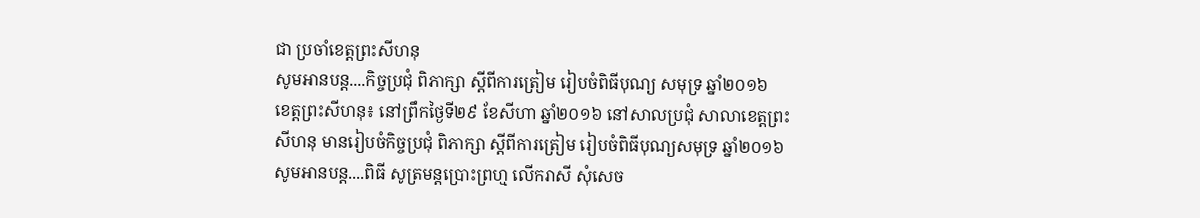ជា ប្រចាំខេត្តព្រះសីហនុ
សូមអានបន្ត....កិច្ចប្រជុំ ពិភាក្សា ស្តីពីការត្រៀម រៀបចំពិធីបុណ្យ សមុទ្រ ឆ្នាំ២០១៦
ខេត្តព្រះសីហនុ៖ នៅព្រឹកថ្ងៃទី២៩ ខែសីហា ឆ្នាំ២០១៦ នៅសាលប្រជុំ សាលាខេត្តព្រះសីហនុ មានរៀបចំកិច្ចប្រជុំ ពិភាក្សា ស្តីពីការត្រៀម រៀបចំពិធីបុណ្យសមុទ្រ ឆ្នាំ២០១៦
សូមអានបន្ត....ពិធី សូត្រមន្តប្រោះព្រហ្ម លើករាសី សុំសេច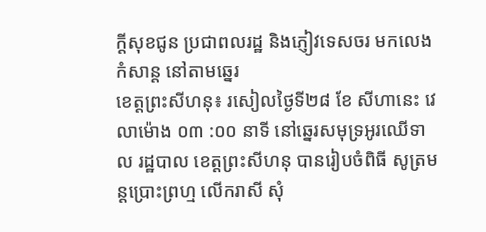ក្តីសុខជូន ប្រជាពលរដ្ឋ និងភ្ញៀវទេសចរ មកលេងកំសាន្ត នៅតាមឆ្នេរ
ខេត្តព្រះសីហនុ៖ រសៀលថ្ងៃទី២៨ ខែ សីហានេះ វេលាម៉ោង ០៣ :០០ នាទី នៅឆ្នេរសមុទ្រអូរឈើទាល រដ្ឋបាល ខេត្តព្រះសីហនុ បានរៀបចំពិធី សូត្រមន្តប្រោះព្រហ្ម លើករាសី សុំ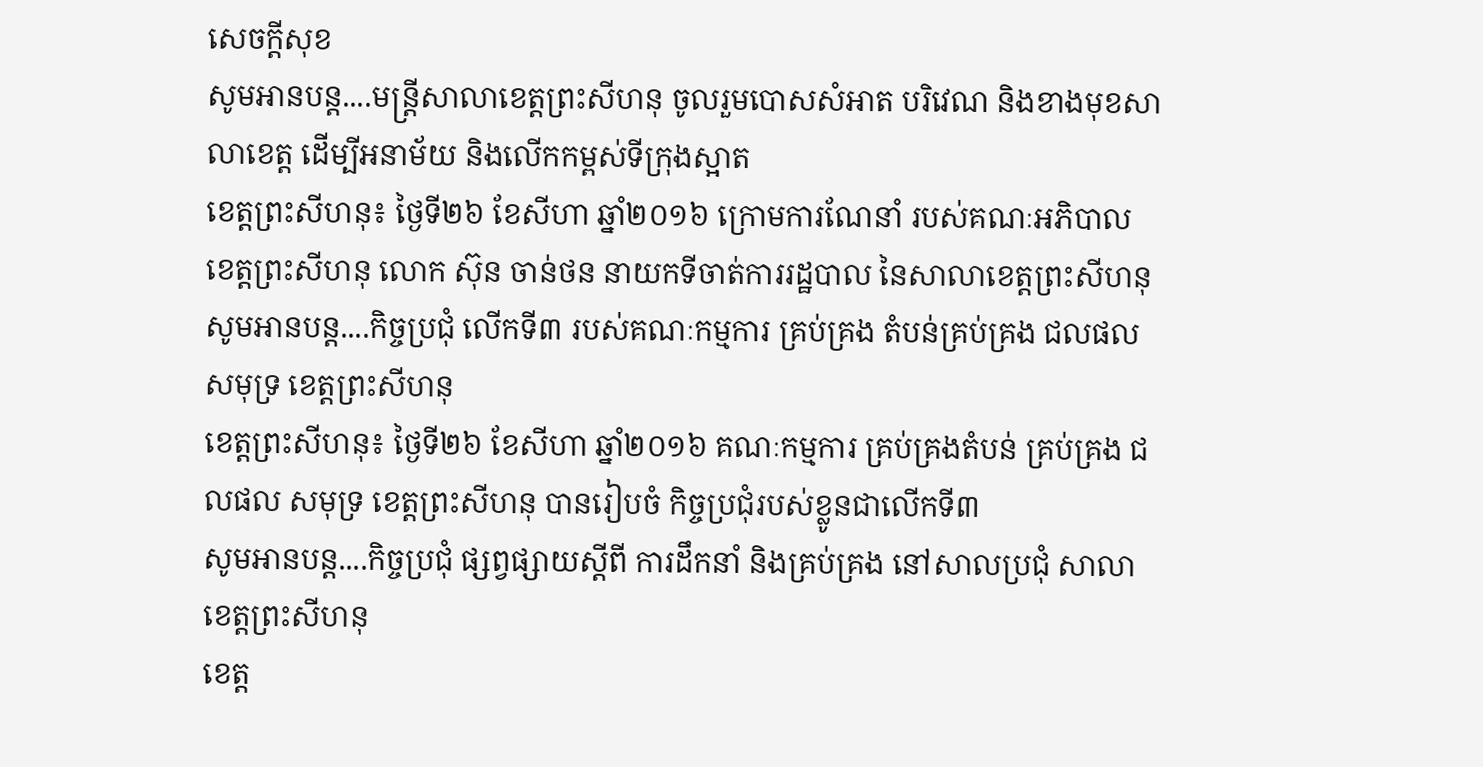សេចក្តីសុខ
សូមអានបន្ត....មន្ត្រីសាលាខេត្តព្រះសីហនុ ចូលរួមបោសសំអាត បរិវេណ និងខាងមុខសាលាខេត្ត ដើម្បីអនាម័យ និងលើកកម្ពស់ទីក្រុងស្អាត
ខេត្តព្រះសីហនុ៖ ថ្ងៃទី២៦ ខែសីហា ឆ្នាំ២០១៦ ក្រោមការណែនាំ របស់គណៈអភិបាល ខេត្តព្រះសីហនុ លោក ស៊ុន ចាន់ថន នាយកទីចាត់ការរដ្ឋបាល នៃសាលាខេត្តព្រះសីហនុ
សូមអានបន្ត....កិច្ចប្រជុំ លើកទី៣ របស់គណៈកម្មការ គ្រប់គ្រង តំបន់គ្រប់គ្រង ជលផល សមុទ្រ ខេត្តព្រះសីហនុ
ខេត្តព្រះសីហនុ៖ ថ្ងៃទី២៦ ខែសីហា ឆ្នាំ២០១៦ គណៈកម្មការ គ្រប់គ្រងតំបន់ គ្រប់គ្រង ជលផល សមុទ្រ ខេត្តព្រះសីហនុ បានរៀបចំ កិច្ចប្រជុំរបស់ខ្លូនជាលើកទី៣
សូមអានបន្ត....កិច្ចប្រជុំ ផ្សព្វផ្សាយស្តីពី ការដឹកនាំ និងគ្រប់គ្រង នៅសាលប្រជុំ សាលាខេត្តព្រះសីហនុ
ខេត្ត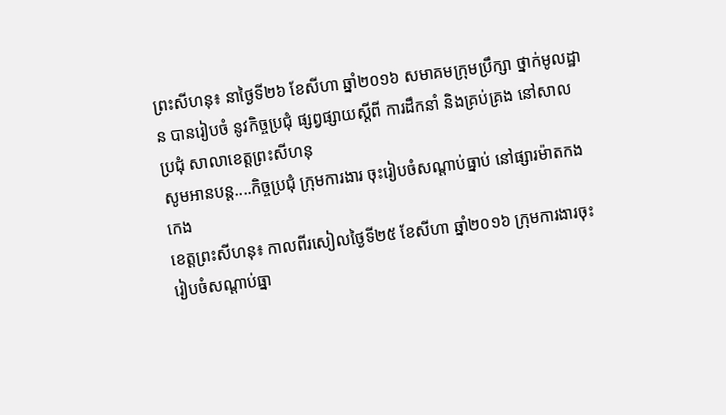ព្រះសីហនុ៖ នាថ្ងៃទី២៦ ខែសីហា ឆ្នាំ២០១៦ សមាគមក្រុមប្រឹក្សា ថ្នាក់មូលដ្ឋាន បានរៀបចំ នូវកិច្ចប្រជុំ ផ្សព្វផ្សាយស្តីពី ការដឹកនាំ និងគ្រប់គ្រង នៅសាលប្រជុំ សាលាខេត្តព្រះសីហនុ
សូមអានបន្ត....កិច្ចប្រជុំ ក្រុមការងារ ចុះរៀបចំសណ្តាប់ធ្នាប់ នៅផ្សារម៉ាតកងកេង
ខេត្តព្រះសីហនុ៖ កាលពីរសៀលថ្ងៃទី២៥ ខែសីហា ឆ្នាំ២០១៦ ក្រុមការងារចុះ រៀបចំសណ្តាប់ធ្នា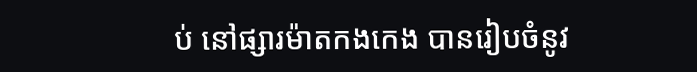ប់ នៅផ្សារម៉ាតកងកេង បានរៀបចំនូវ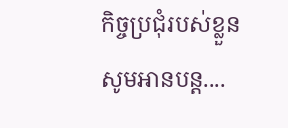កិច្ចប្រជុំរបស់ខ្លួន
សូមអានបន្ត....